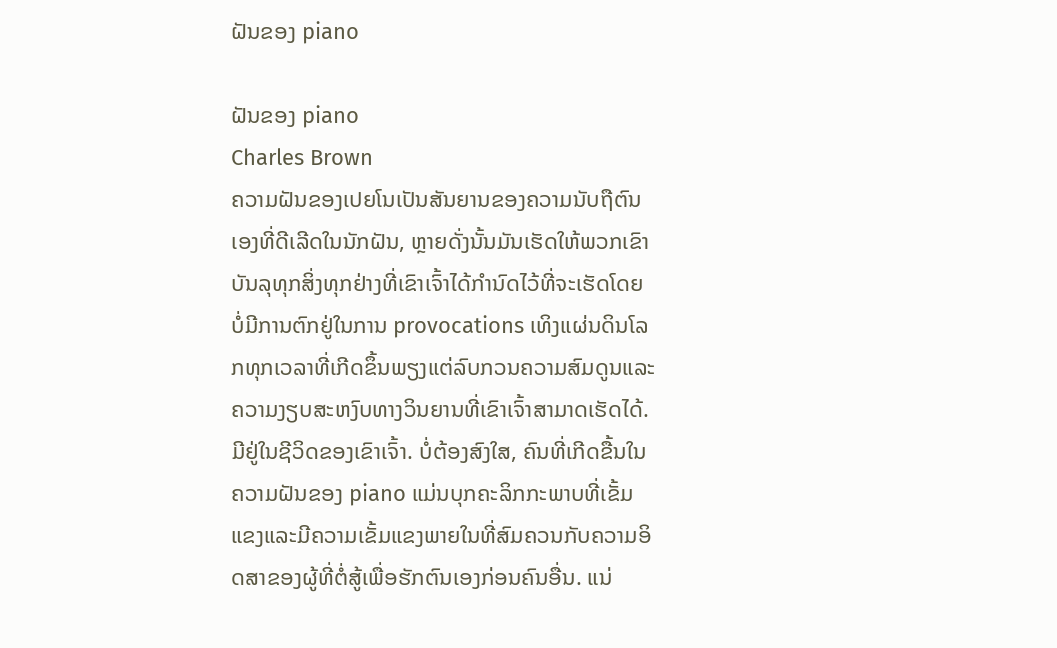ຝັນຂອງ piano

ຝັນຂອງ piano
Charles Brown
ຄວາມຝັນຂອງເປຍໂນເປັນສັນຍານຂອງຄວາມນັບຖືຕົນເອງທີ່ດີເລີດໃນນັກຝັນ, ຫຼາຍດັ່ງນັ້ນມັນເຮັດໃຫ້ພວກເຂົາບັນລຸທຸກສິ່ງທຸກຢ່າງທີ່ເຂົາເຈົ້າໄດ້ກໍານົດໄວ້ທີ່ຈະເຮັດໂດຍບໍ່ມີການຕົກຢູ່ໃນການ provocations ເທິງແຜ່ນດິນໂລກທຸກເວລາທີ່ເກີດຂຶ້ນພຽງແຕ່ລົບກວນຄວາມສົມດູນແລະຄວາມງຽບສະຫງົບທາງວິນຍານທີ່ເຂົາເຈົ້າສາມາດເຮັດໄດ້. ມີຢູ່ໃນຊີວິດຂອງເຂົາເຈົ້າ. ບໍ່ຕ້ອງສົງໃສ, ຄົນທີ່ເກີດຂື້ນໃນຄວາມຝັນຂອງ piano ແມ່ນບຸກຄະລິກກະພາບທີ່ເຂັ້ມແຂງແລະມີຄວາມເຂັ້ມແຂງພາຍໃນທີ່ສົມຄວນກັບຄວາມອິດສາຂອງຜູ້ທີ່ຕໍ່ສູ້ເພື່ອຮັກຕົນເອງກ່ອນຄົນອື່ນ. ແນ່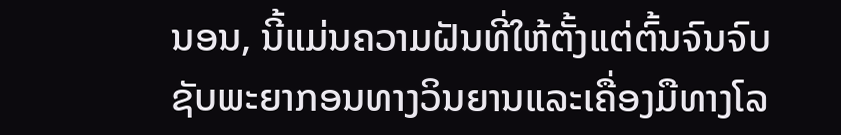ນອນ, ນີ້ແມ່ນຄວາມຝັນທີ່ໃຫ້ຕັ້ງແຕ່ຕົ້ນຈົນຈົບຊັບພະຍາກອນທາງວິນຍານແລະເຄື່ອງມືທາງໂລ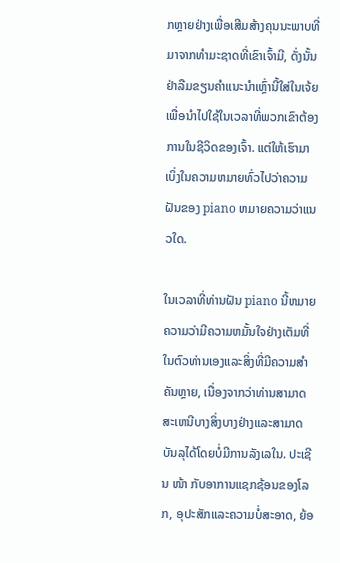ກຫຼາຍຢ່າງເພື່ອເສີມສ້າງຄຸນນະພາບທີ່ມາຈາກທໍາມະຊາດທີ່ເຂົາເຈົ້າມີ, ດັ່ງນັ້ນຢ່າລືມຂຽນຄໍາແນະນໍາເຫຼົ່ານີ້ໃສ່ໃນເຈ້ຍເພື່ອນໍາໄປໃຊ້ໃນເວລາທີ່ພວກເຂົາຕ້ອງການໃນຊີວິດຂອງເຈົ້າ. ແຕ່ໃຫ້ເຮົາມາເບິ່ງໃນຄວາມຫມາຍທົ່ວໄປວ່າຄວາມຝັນຂອງ piano ຫມາຍຄວາມວ່າແນວໃດ.

ໃນເວລາທີ່ທ່ານຝັນ piano ນີ້ຫມາຍຄວາມວ່າມີຄວາມຫມັ້ນໃຈຢ່າງເຕັມທີ່ໃນຕົວທ່ານເອງແລະສິ່ງທີ່ມີຄວາມສໍາຄັນຫຼາຍ, ເນື່ອງຈາກວ່າທ່ານສາມາດສະເຫນີບາງສິ່ງບາງຢ່າງແລະສາມາດບັນລຸໄດ້ໂດຍບໍ່ມີການລັງເລໃນ. ປະເຊີນ ໜ້າ ກັບອາການແຊກຊ້ອນຂອງໂລກ, ອຸປະສັກແລະຄວາມບໍ່ສະອາດ, ຍ້ອ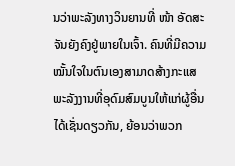ນວ່າພະລັງທາງວິນຍານທີ່ ໜ້າ ອັດສະຈັນຍັງຄົງຢູ່ພາຍໃນເຈົ້າ. ຄົນທີ່ມີຄວາມໝັ້ນໃຈໃນຕົນເອງສາມາດສ້າງກະແສພະລັງງານທີ່ອຸດົມສົມບູນໃຫ້ແກ່ຜູ້ອື່ນໄດ້ເຊັ່ນດຽວກັນ, ຍ້ອນວ່າພວກ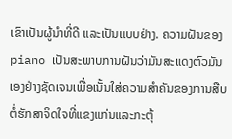ເຂົາເປັນຜູ້ນໍາທີ່ດີ ແລະເປັນແບບຢ່າງ. ຄວາມຝັນຂອງ piano ເປັນສະພາບການຝັນວ່າມັນສະແດງຕົວມັນເອງຢ່າງຊັດເຈນເພື່ອເນັ້ນໃສ່ຄວາມສໍາຄັນຂອງການສືບຕໍ່ຮັກສາຈິດໃຈທີ່ແຂງແກ່ນແລະກະຕຸ້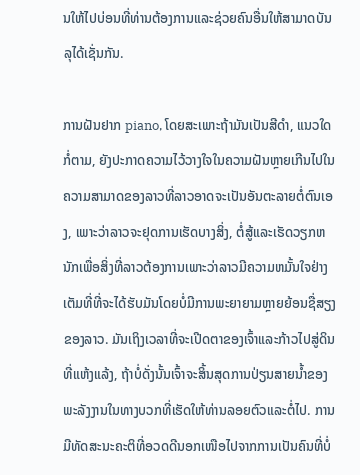ນໃຫ້ໄປບ່ອນທີ່ທ່ານຕ້ອງການແລະຊ່ວຍຄົນອື່ນໃຫ້ສາມາດບັນລຸໄດ້ເຊັ່ນກັນ.

ການຝັນຢາກ piano, ໂດຍສະເພາະຖ້າມັນເປັນສີດໍາ, ແນວໃດກໍ່ຕາມ, ຍັງປະກາດຄວາມໄວ້ວາງໃຈໃນຄວາມຝັນຫຼາຍເກີນໄປໃນຄວາມສາມາດຂອງລາວທີ່ລາວອາດຈະເປັນອັນຕະລາຍຕໍ່ຕົນເອງ, ເພາະວ່າລາວຈະຢຸດການເຮັດບາງສິ່ງ, ຕໍ່ສູ້ແລະເຮັດວຽກຫນັກເພື່ອສິ່ງທີ່ລາວຕ້ອງການເພາະວ່າລາວມີຄວາມຫມັ້ນໃຈຢ່າງເຕັມທີ່ທີ່ຈະໄດ້ຮັບມັນໂດຍບໍ່ມີການພະຍາຍາມຫຼາຍຍ້ອນຊື່ສຽງຂອງລາວ. ມັນເຖິງເວລາທີ່ຈະເປີດຕາຂອງເຈົ້າແລະກ້າວໄປສູ່ດິນທີ່ແຫ້ງແລ້ງ, ຖ້າບໍ່ດັ່ງນັ້ນເຈົ້າຈະສິ້ນສຸດການປ່ຽນສາຍນ້ຳຂອງພະລັງງານໃນທາງບວກທີ່ເຮັດໃຫ້ທ່ານລອຍຕົວແລະຕໍ່ໄປ. ການມີທັດສະນະຄະຕິທີ່ອວດດີນອກເໜືອໄປຈາກການເປັນຄົນທີ່ບໍ່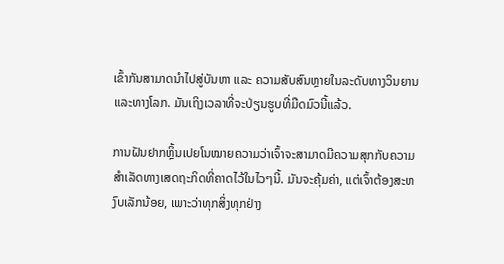ເຂົ້າກັນສາມາດນຳໄປສູ່ບັນຫາ ແລະ ຄວາມສັບສົນຫຼາຍໃນລະດັບທາງວິນຍານ ແລະທາງໂລກ. ມັນເຖິງເວລາທີ່ຈະປ່ຽນຮູບທີ່ມືດມົວນີ້ແລ້ວ.

ການຝັນຢາກຫຼິ້ນເປຍໂນໝາຍຄວາມວ່າເຈົ້າຈະສາມາດມີຄວາມສຸກກັບຄວາມສຳເລັດທາງເສດຖະກິດທີ່ຄາດໄວ້ໃນໄວໆນີ້. ມັນຈະຄຸ້ມຄ່າ, ແຕ່ເຈົ້າຕ້ອງສະຫງົບເລັກນ້ອຍ, ເພາະວ່າທຸກສິ່ງທຸກຢ່າງ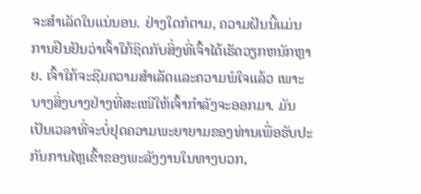ຈະສໍາເລັດໃນແນ່ນອນ. ຢ່າງໃດກໍຕາມ, ຄວາມຝັນນີ້ແມ່ນການຢືນຢັນວ່າເຈົ້າໃກ້ຊິດກັບສິ່ງທີ່ເຈົ້າໄດ້ເຮັດວຽກຫນັກຫຼາຍ. ເຈົ້າໃກ້ຈະຊີມຄວາມສຳເລັດແລະຄວາມພໍໃຈແລ້ວ ເພາະບາງສິ່ງບາງຢ່າງທີ່ສະເໜີໃຫ້ເຈົ້າກຳລັງຈະອອກມາ. ມັນເປັນເວລາທີ່ຈະບໍ່ຢຸດຄວາມພະຍາຍາມຂອງທ່ານເພື່ອຮັບປະກັນການໄຫຼເຂົ້າຂອງພະລັງງານໃນທາງບວກ,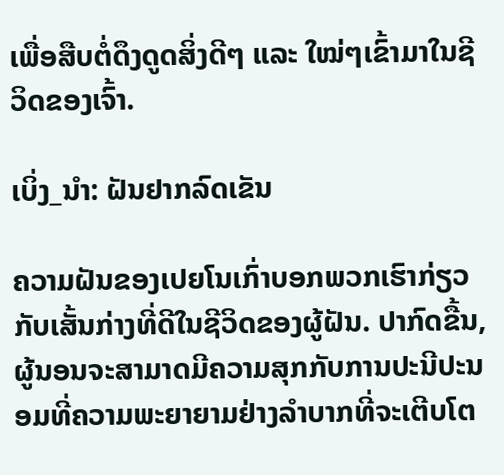ເພື່ອສືບຕໍ່ດຶງດູດສິ່ງດີໆ ແລະ ໃໝ່ໆເຂົ້າມາໃນຊີວິດຂອງເຈົ້າ.

ເບິ່ງ_ນຳ: ຝັນຢາກລົດເຂັນ

ຄວາມຝັນຂອງເປຍໂນເກົ່າບອກພວກເຮົາກ່ຽວກັບເສັ້ນກ່າງທີ່ດີໃນຊີວິດຂອງຜູ້ຝັນ. ປາກົດຂື້ນ, ຜູ້ນອນຈະສາມາດມີຄວາມສຸກກັບການປະນີປະນອມທີ່ຄວາມພະຍາຍາມຢ່າງລໍາບາກທີ່ຈະເຕີບໂຕ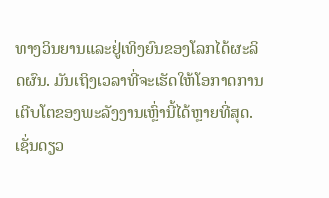ທາງວິນຍານແລະຢູ່ເທິງຍົນຂອງໂລກໄດ້ຜະລິດຜົນ. ມັນເຖິງເວລາທີ່ຈະເຮັດໃຫ້ໂອກາດການເຕີບໂຕຂອງພະລັງງານເຫຼົ່ານີ້ໄດ້ຫຼາຍທີ່ສຸດ. ເຊັ່ນດຽວ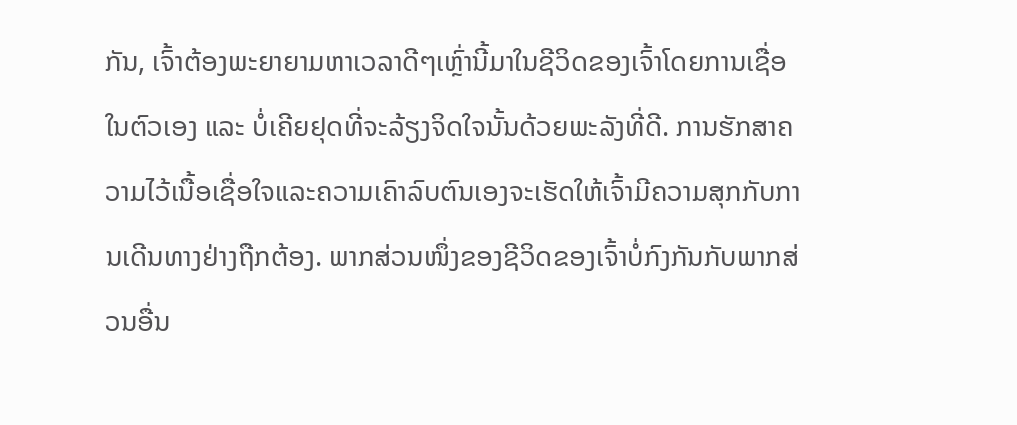ກັນ, ເຈົ້າຕ້ອງພະຍາຍາມຫາເວລາດີໆເຫຼົ່ານີ້ມາໃນຊີວິດຂອງເຈົ້າໂດຍການເຊື່ອໃນຕົວເອງ ແລະ ບໍ່ເຄີຍຢຸດທີ່ຈະລ້ຽງຈິດໃຈນັ້ນດ້ວຍພະລັງທີ່ດີ. ການຮັກສາຄວາມໄວ້ເນື້ອເຊື່ອໃຈແລະຄວາມເຄົາລົບຕົນເອງຈະເຮັດໃຫ້ເຈົ້າມີຄວາມສຸກກັບການເດີນທາງຢ່າງຖືກຕ້ອງ. ພາກສ່ວນໜຶ່ງຂອງຊີວິດຂອງເຈົ້າບໍ່ກົງກັນກັບພາກສ່ວນອື່ນ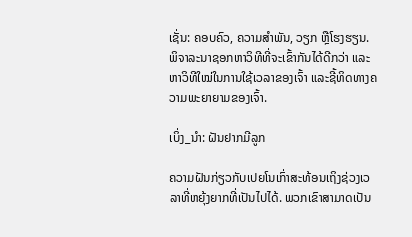ເຊັ່ນ: ຄອບຄົວ, ຄວາມສໍາພັນ, ວຽກ ຫຼືໂຮງຮຽນ. ພິຈາລະນາຊອກຫາວິທີທີ່ຈະເຂົ້າກັນໄດ້ດີກວ່າ ແລະຫາວິທີໃໝ່ໃນການໃຊ້ເວລາຂອງເຈົ້າ ແລະຊີ້ທິດທາງຄວາມພະຍາຍາມຂອງເຈົ້າ.

ເບິ່ງ_ນຳ: ຝັນຢາກມີລູກ

ຄວາມຝັນກ່ຽວກັບເປຍໂນເກົ່າສະທ້ອນເຖິງຊ່ວງເວລາທີ່ຫຍຸ້ງຍາກທີ່ເປັນໄປໄດ້. ພວກເຂົາສາມາດເປັນ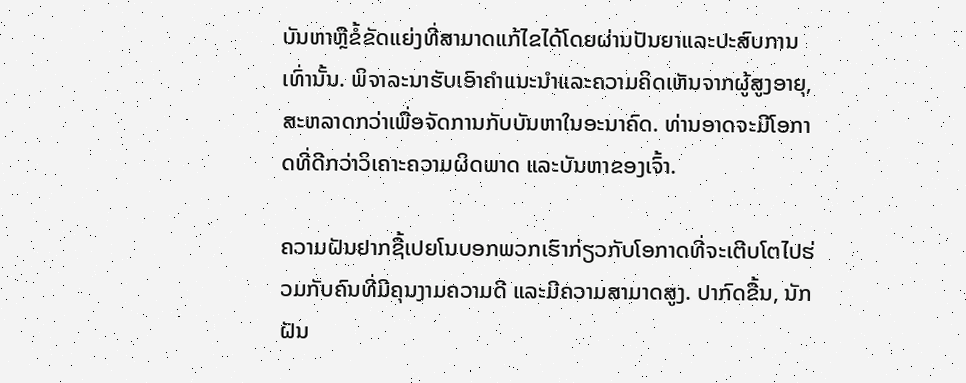ບັນຫາຫຼືຂໍ້ຂັດແຍ່ງທີ່ສາມາດແກ້ໄຂໄດ້ໂດຍຜ່ານປັນຍາແລະປະສົບການເທົ່ານັ້ນ. ພິຈາລະນາຮັບເອົາຄໍາແນະນໍາແລະຄວາມຄິດເຫັນຈາກຜູ້ສູງອາຍຸ, ສະຫລາດກວ່າເພື່ອຈັດການກັບບັນຫາໃນອະນາຄົດ. ທ່ານອາດຈະມີໂອກາດທີ່ດີກວ່າວິເຄາະຄວາມຜິດພາດ ແລະບັນຫາຂອງເຈົ້າ.

ຄວາມຝັນຢາກຊື້ເປຍໂນບອກພວກເຮົາກ່ຽວກັບໂອກາດທີ່ຈະເຕີບໂຕໄປຮ່ວມກັບຄົນທີ່ມີຄຸນງາມຄວາມດີ ແລະມີຄວາມສາມາດສູງ. ປາກົດຂື້ນ, ນັກຝັນ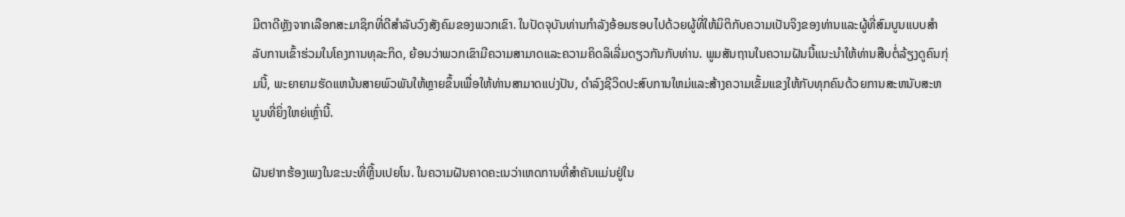ມີຕາດີຫຼັງຈາກເລືອກສະມາຊິກທີ່ດີສໍາລັບວົງສັງຄົມຂອງພວກເຂົາ. ໃນປັດຈຸບັນທ່ານກໍາລັງອ້ອມຮອບໄປດ້ວຍຜູ້ທີ່ໃຫ້ມິຕິກັບຄວາມເປັນຈິງຂອງທ່ານແລະຜູ້ທີ່ສົມບູນແບບສໍາລັບການເຂົ້າຮ່ວມໃນໂຄງການທຸລະກິດ, ຍ້ອນວ່າພວກເຂົາມີຄວາມສາມາດແລະຄວາມຄິດລິເລີ່ມດຽວກັນກັບທ່ານ. ພູມສັນຖານໃນຄວາມຝັນນີ້ແນະນໍາໃຫ້ທ່ານສືບຕໍ່ລ້ຽງດູຄົນກຸ່ມນີ້, ພະຍາຍາມຮັດແຫນ້ນສາຍພົວພັນໃຫ້ຫຼາຍຂຶ້ນເພື່ອໃຫ້ທ່ານສາມາດແບ່ງປັນ, ດໍາລົງຊີວິດປະສົບການໃຫມ່ແລະສ້າງຄວາມເຂັ້ມແຂງໃຫ້ກັບທຸກຄົນດ້ວຍການສະຫນັບສະຫນູນທີ່ຍິ່ງໃຫຍ່ເຫຼົ່ານີ້.

ຝັນຢາກຮ້ອງເພງໃນຂະນະທີ່ຫຼີ້ນເປຍໂນ. ໃນຄວາມຝັນຄາດຄະເນວ່າເຫດການທີ່ສໍາຄັນແມ່ນຢູ່ໃນ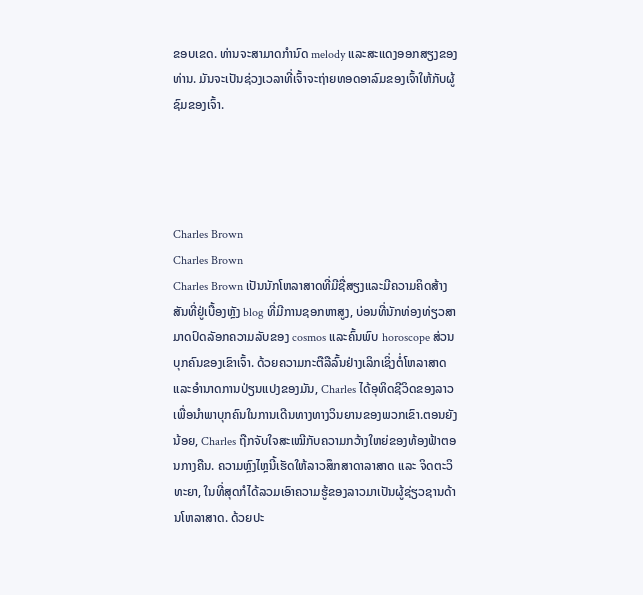ຂອບເຂດ. ທ່ານຈະສາມາດກໍານົດ melody ແລະສະແດງອອກສຽງຂອງທ່ານ. ມັນຈະເປັນຊ່ວງເວລາທີ່ເຈົ້າຈະຖ່າຍທອດອາລົມຂອງເຈົ້າໃຫ້ກັບຜູ້ຊົມຂອງເຈົ້າ.




Charles Brown
Charles Brown
Charles Brown ເປັນນັກໂຫລາສາດທີ່ມີຊື່ສຽງແລະມີຄວາມຄິດສ້າງສັນທີ່ຢູ່ເບື້ອງຫຼັງ blog ທີ່ມີການຊອກຫາສູງ, ບ່ອນທີ່ນັກທ່ອງທ່ຽວສາມາດປົດລັອກຄວາມລັບຂອງ cosmos ແລະຄົ້ນພົບ horoscope ສ່ວນບຸກຄົນຂອງເຂົາເຈົ້າ. ດ້ວຍຄວາມກະຕືລືລົ້ນຢ່າງເລິກເຊິ່ງຕໍ່ໂຫລາສາດແລະອໍານາດການປ່ຽນແປງຂອງມັນ, Charles ໄດ້ອຸທິດຊີວິດຂອງລາວເພື່ອນໍາພາບຸກຄົນໃນການເດີນທາງທາງວິນຍານຂອງພວກເຂົາ.ຕອນຍັງນ້ອຍ, Charles ຖືກຈັບໃຈສະເໝີກັບຄວາມກວ້າງໃຫຍ່ຂອງທ້ອງຟ້າຕອນກາງຄືນ. ຄວາມຫຼົງໄຫຼນີ້ເຮັດໃຫ້ລາວສຶກສາດາລາສາດ ແລະ ຈິດຕະວິທະຍາ, ໃນທີ່ສຸດກໍໄດ້ລວມເອົາຄວາມຮູ້ຂອງລາວມາເປັນຜູ້ຊ່ຽວຊານດ້ານໂຫລາສາດ. ດ້ວຍປະ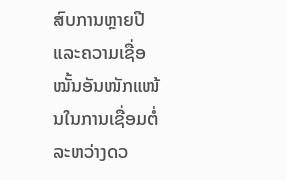ສົບການຫຼາຍປີ ແລະຄວາມເຊື່ອໝັ້ນອັນໜັກແໜ້ນໃນການເຊື່ອມຕໍ່ລະຫວ່າງດວ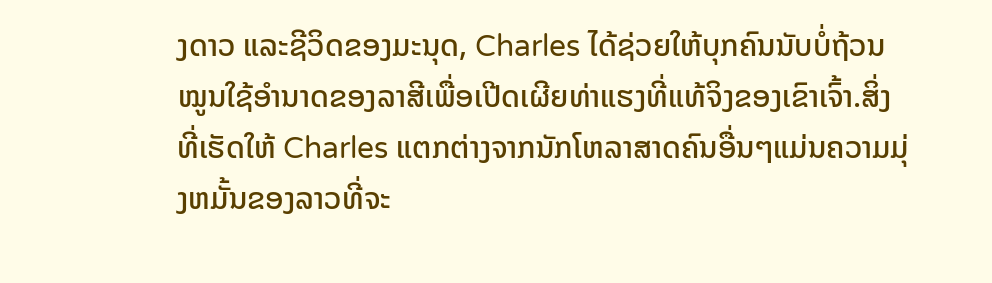ງດາວ ແລະຊີວິດຂອງມະນຸດ, Charles ໄດ້ຊ່ວຍໃຫ້ບຸກຄົນນັບບໍ່ຖ້ວນ ໝູນໃຊ້ອຳນາດຂອງລາສີເພື່ອເປີດເຜີຍທ່າແຮງທີ່ແທ້ຈິງຂອງເຂົາເຈົ້າ.ສິ່ງທີ່ເຮັດໃຫ້ Charles ແຕກຕ່າງຈາກນັກໂຫລາສາດຄົນອື່ນໆແມ່ນຄວາມມຸ່ງຫມັ້ນຂອງລາວທີ່ຈະ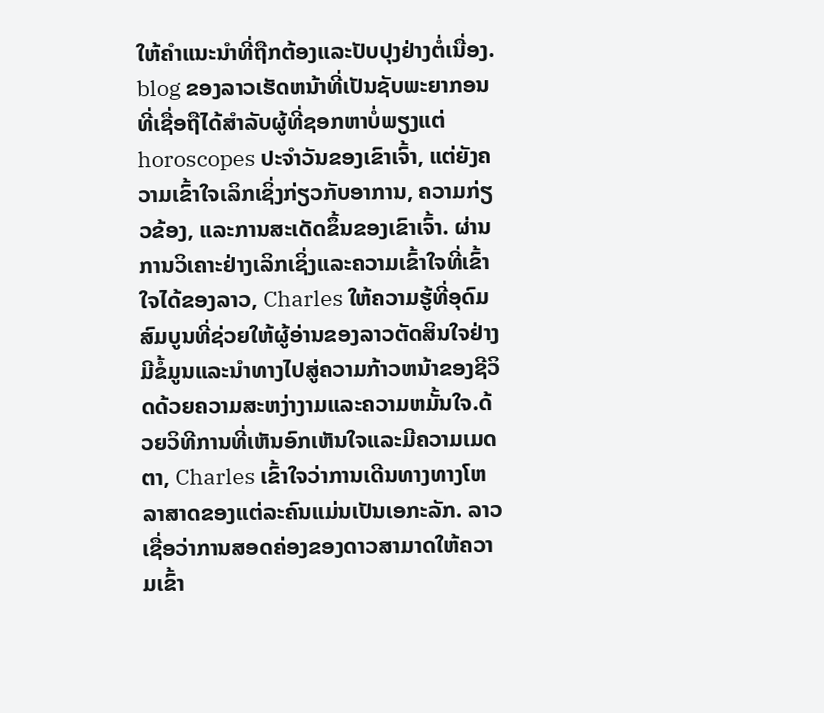ໃຫ້ຄໍາແນະນໍາທີ່ຖືກຕ້ອງແລະປັບປຸງຢ່າງຕໍ່ເນື່ອງ. blog ຂອງລາວເຮັດຫນ້າທີ່ເປັນຊັບພະຍາກອນທີ່ເຊື່ອຖືໄດ້ສໍາລັບຜູ້ທີ່ຊອກຫາບໍ່ພຽງແຕ່ horoscopes ປະຈໍາວັນຂອງເຂົາເຈົ້າ, ແຕ່ຍັງຄວາມເຂົ້າໃຈເລິກເຊິ່ງກ່ຽວກັບອາການ, ຄວາມກ່ຽວຂ້ອງ, ແລະການສະເດັດຂຶ້ນຂອງເຂົາເຈົ້າ. ຜ່ານການວິເຄາະຢ່າງເລິກເຊິ່ງແລະຄວາມເຂົ້າໃຈທີ່ເຂົ້າໃຈໄດ້ຂອງລາວ, Charles ໃຫ້ຄວາມຮູ້ທີ່ອຸດົມສົມບູນທີ່ຊ່ວຍໃຫ້ຜູ້ອ່ານຂອງລາວຕັດສິນໃຈຢ່າງມີຂໍ້ມູນແລະນໍາທາງໄປສູ່ຄວາມກ້າວຫນ້າຂອງຊີວິດດ້ວຍຄວາມສະຫງ່າງາມແລະຄວາມຫມັ້ນໃຈ.ດ້ວຍວິທີການທີ່ເຫັນອົກເຫັນໃຈແລະມີຄວາມເມດຕາ, Charles ເຂົ້າໃຈວ່າການເດີນທາງທາງໂຫລາສາດຂອງແຕ່ລະຄົນແມ່ນເປັນເອກະລັກ. ລາວເຊື່ອວ່າການສອດຄ່ອງຂອງດາວສາມາດໃຫ້ຄວາມເຂົ້າ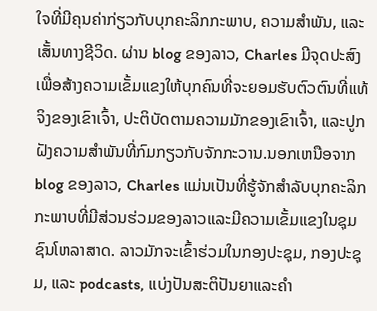ໃຈທີ່ມີຄຸນຄ່າກ່ຽວກັບບຸກຄະລິກກະພາບ, ຄວາມສໍາພັນ, ແລະເສັ້ນທາງຊີວິດ. ຜ່ານ blog ຂອງລາວ, Charles ມີຈຸດປະສົງເພື່ອສ້າງຄວາມເຂັ້ມແຂງໃຫ້ບຸກຄົນທີ່ຈະຍອມຮັບຕົວຕົນທີ່ແທ້ຈິງຂອງເຂົາເຈົ້າ, ປະຕິບັດຕາມຄວາມມັກຂອງເຂົາເຈົ້າ, ແລະປູກຝັງຄວາມສໍາພັນທີ່ກົມກຽວກັບຈັກກະວານ.ນອກເຫນືອຈາກ blog ຂອງລາວ, Charles ແມ່ນເປັນທີ່ຮູ້ຈັກສໍາລັບບຸກຄະລິກກະພາບທີ່ມີສ່ວນຮ່ວມຂອງລາວແລະມີຄວາມເຂັ້ມແຂງໃນຊຸມຊົນໂຫລາສາດ. ລາວມັກຈະເຂົ້າຮ່ວມໃນກອງປະຊຸມ, ກອງປະຊຸມ, ແລະ podcasts, ແບ່ງປັນສະຕິປັນຍາແລະຄໍາ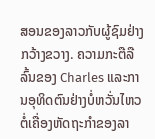ສອນຂອງລາວກັບຜູ້ຊົມຢ່າງກວ້າງຂວາງ. ຄວາມກະຕືລືລົ້ນຂອງ Charles ແລະການອຸທິດຕົນຢ່າງບໍ່ຫວັ່ນໄຫວຕໍ່ເຄື່ອງຫັດຖະກໍາຂອງລາ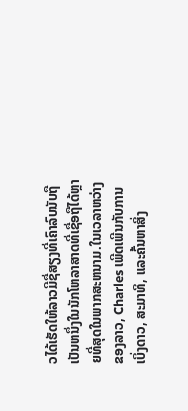ວໄດ້ເຮັດໃຫ້ລາວມີຊື່ສຽງທີ່ເຄົາລົບນັບຖືເປັນຫນຶ່ງໃນນັກໂຫລາສາດທີ່ເຊື່ອຖືໄດ້ຫຼາຍທີ່ສຸດໃນພາກສະຫນາມ.ໃນເວລາຫວ່າງຂອງລາວ, Charles ເພີດເພີນກັບການເບິ່ງດາວ, ສະມາທິ, ແລະຄົ້ນຫາສິ່ງ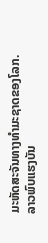ມະຫັດສະຈັນທາງທໍາມະຊາດຂອງໂລກ. ລາວພົບແຮງບັນ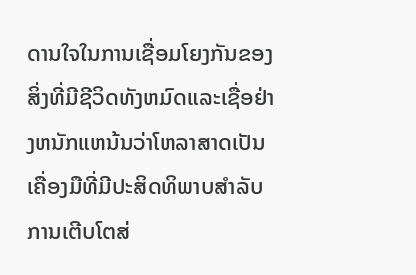ດານໃຈໃນການເຊື່ອມໂຍງກັນຂອງສິ່ງທີ່ມີຊີວິດທັງຫມົດແລະເຊື່ອຢ່າງຫນັກແຫນ້ນວ່າໂຫລາສາດເປັນເຄື່ອງມືທີ່ມີປະສິດທິພາບສໍາລັບການເຕີບໂຕສ່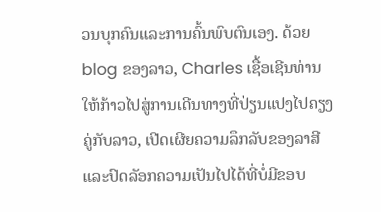ວນບຸກຄົນແລະການຄົ້ນພົບຕົນເອງ. ດ້ວຍ blog ຂອງລາວ, Charles ເຊື້ອເຊີນທ່ານໃຫ້ກ້າວໄປສູ່ການເດີນທາງທີ່ປ່ຽນແປງໄປຄຽງຄູ່ກັບລາວ, ເປີດເຜີຍຄວາມລຶກລັບຂອງລາສີແລະປົດລັອກຄວາມເປັນໄປໄດ້ທີ່ບໍ່ມີຂອບ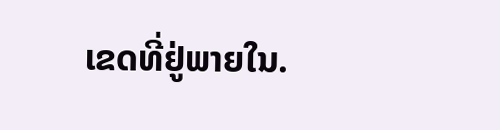ເຂດທີ່ຢູ່ພາຍໃນ.